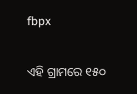fbpx

ଏହି ଗ୍ରାମରେ ୧୫୦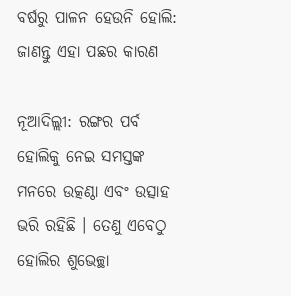ବର୍ଷରୁ ପାଳନ ହେଉନି ହୋଲି: ଜାଣନ୍ତୁ ଏହା ପଛର କାରଣ

ନୂଆଦିଲ୍ଲୀ: ରଙ୍ଗର ପର୍ବ ହୋଲିକୁ ନେଇ ସମସ୍ତଙ୍କ ମନରେ ଉତ୍କଣ୍ଠା ଏବଂ ଉତ୍ସାହ ଭରି ରହିଛି । ତେଣୁ ଏବେଠୁ ହୋଲିର ଶୁଭେଚ୍ଛା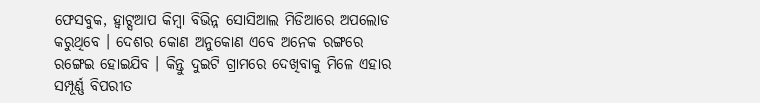ଫେସବୁକ, ହ୍ୱାଟ୍ସଆପ କିମ୍ବା ବିଭିନ୍ନ ସୋସିଆଲ ମିଡିଆରେ ଅପଲୋଡ କରୁଥିବେ । ଦେଶର କୋଣ ଅନୁକୋଣ ଏବେ ଅନେକ ରଙ୍ଗରେ ରଙ୍ଗେଇ ହୋଇଯିବ । କିନ୍ତୁ ଦୁଇଟି ଗ୍ରାମରେ ଦେଖିବାକୁ ମିଳେ ଏହାର ସମ୍ପୂର୍ଣ୍ଣ ବିପରୀତ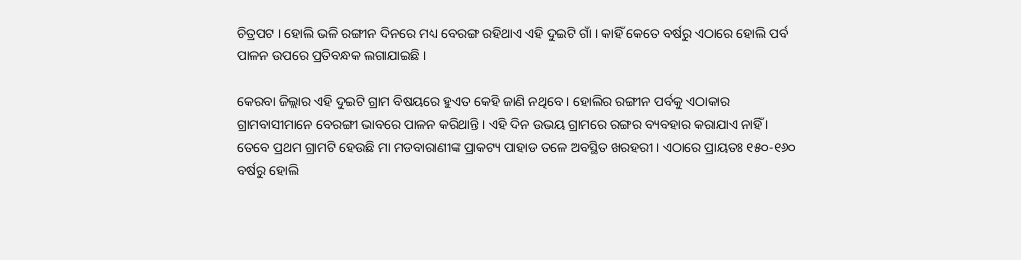ଚିତ୍ରପଟ । ହୋଲି ଭଳି ରଙ୍ଗୀନ ଦିନରେ ମଧ୍ୟ ବେରଙ୍ଗ ରହିଥାଏ ଏହି ଦୁଇଟି ଗାଁ । କାହିଁ କେତେ ବର୍ଷରୁ ଏଠାରେ ହୋଲି ପର୍ବ ପାଳନ ଉପରେ ପ୍ରତିବନ୍ଧକ ଲଗାଯାଇଛି ।

କେରବା ଜିଲ୍ଲାର ଏହି ଦୁଇଟି ଗ୍ରାମ ବିଷୟରେ ହୁଏତ କେହି ଜାଣି ନଥିବେ । ହୋଲିର ରଙ୍ଗୀନ ପର୍ବକୁ ଏଠାକାର ଗ୍ରାମବାସୀମାନେ ବେରଙ୍ଗୀ ଭାବରେ ପାଳନ କରିଥାନ୍ତି । ଏହି ଦିନ ଉଭୟ ଗ୍ରାମରେ ରଙ୍ଗର ବ୍ୟବହାର କରାଯାଏ ନାହିଁ । ତେବେ ପ୍ରଥମ ଗ୍ରାମଟି ହେଉଛି ମା ମଡବାରାଣୀଙ୍କ ପ୍ରାକଟ୍ୟ ପାହାଡ ତଳେ ଅବସ୍ଥିତ ଖରହରୀ । ଏଠାରେ ପ୍ରାୟତଃ ୧୫୦-୧୬୦ ବର୍ଷରୁ ହୋଲି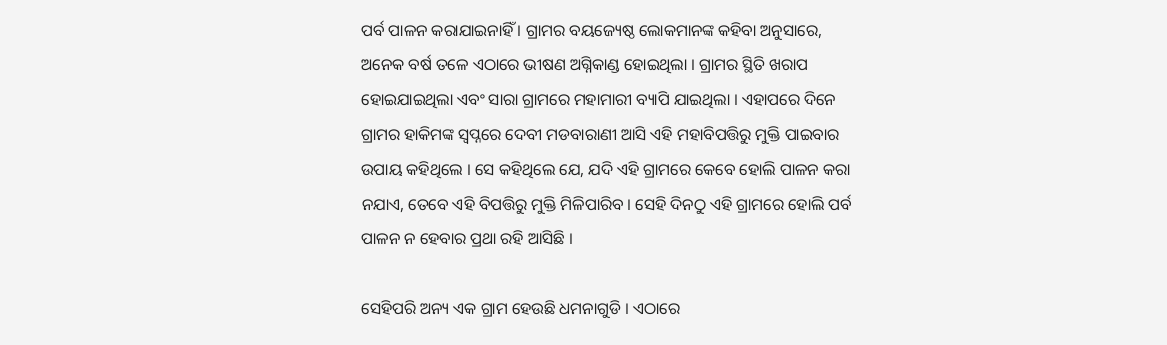ପର୍ବ ପାଳନ କରାଯାଇନାହିଁ । ଗ୍ରାମର ବୟଜ୍ୟେଷ୍ଠ ଲୋକମାନଙ୍କ କହିବା ଅନୁସାରେ, ଅନେକ ବର୍ଷ ତଳେ ଏଠାରେ ଭୀଷଣ ଅଗ୍ନିକାଣ୍ଡ ହୋଇଥିଲା । ଗ୍ରାମର ସ୍ଥିତି ଖରାପ ହୋଇଯାଇଥିଲା ଏବଂ ସାରା ଗ୍ରାମରେ ମହାମାରୀ ବ୍ୟାପି ଯାଇଥିଲା । ଏହାପରେ ଦିନେ ଗ୍ରାମର ହାକିମଙ୍କ ସ୍ୱପ୍ନରେ ଦେବୀ ମଡବାରାଣୀ ଆସି ଏହି ମହାବିପତ୍ତିରୁ ମୁକ୍ତି ପାଇବାର ଉପାୟ କହିଥିଲେ । ସେ କହିଥିଲେ ଯେ, ଯଦି ଏହି ଗ୍ରାମରେ କେବେ ହୋଲି ପାଳନ କରା ନଯାଏ, ତେବେ ଏହି ବିପତ୍ତିରୁ ମୁକ୍ତି ମିଳିପାରିବ । ସେହି ଦିନଠୁ ଏହି ଗ୍ରାମରେ ହୋଲି ପର୍ବ ପାଳନ ନ ହେବାର ପ୍ରଥା ରହି ଆସିଛି ।

ସେହିପରି ଅନ୍ୟ ଏକ ଗ୍ରାମ ହେଉଛି ଧମନାଗୁଡି । ଏଠାରେ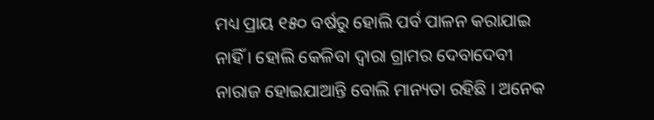ମଧ୍ୟ ପ୍ରାୟ ୧୫୦ ବର୍ଷରୁ ହୋଲି ପର୍ବ ପାଳନ କରାଯାଇ ନାହିଁ । ହୋଲି କେଳିବା ଦ୍ୱାରା ଗ୍ରାମର ଦେବାଦେବୀ ନାରାଜ ହୋଇଯାଆନ୍ତି ବୋଲି ମାନ୍ୟତା ରହିଛି । ଅନେକ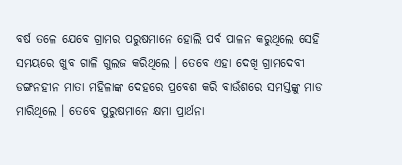ବର୍ଷ ତଳେ ଯେବେ ଗ୍ରାମର ପରୁଷମାନେ ହୋଲି ପର୍ବ ପାଳନ କରୁଥିଲେ ସେହି ସମୟରେ ଖୁବ ଗାଳି ଗୁଲଜ କରିଥିଲେ । ତେବେ ଏହା ଦେଖି ଗ୍ରାମଦେବୀ ଡଙ୍ଗନହୀନ ମାତା ମହିଳାଙ୍କ ଦେହରେ ପ୍ରବେଶ କରି ବାଉଁଶରେ ସମସ୍ତଙ୍କୁ ମାଡ ମାରିଥିଲେ । ତେବେ ପୁରୁଷମାନେ କ୍ଷମା ପ୍ରାର୍ଥନା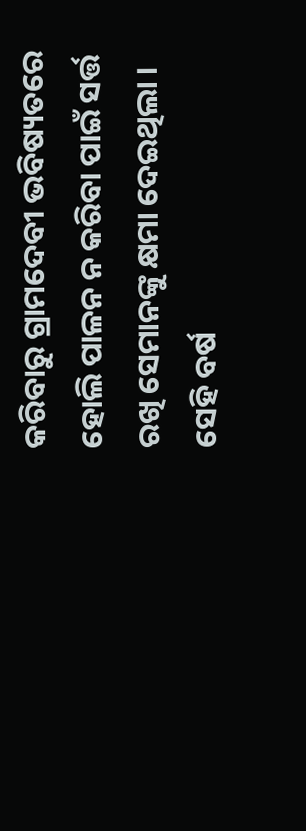କରିବାରୁ ଗ୍ରାମଦେବୀ ଭବିଷ୍ୟତରେ ହୋଲି ପାଳନ ନ କରିବା ପାଇଁ ସର୍ତ୍ତ ରଖି ସେମାନଙ୍କୁ କ୍ଷମା ଦେଇଥିଲା । ସେହି ବର୍ଷ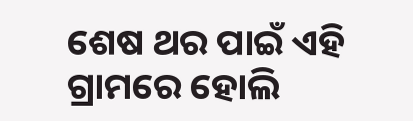ଶେଷ ଥର ପାଇଁ ଏହି ଗ୍ରାମରେ ହୋଲି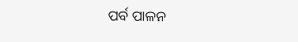ପର୍ବ ପାଳନ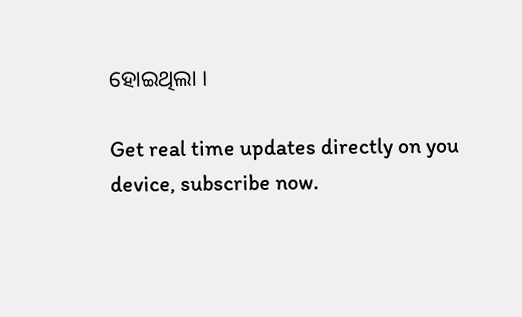ହୋଇଥିଲା ।

Get real time updates directly on you device, subscribe now.